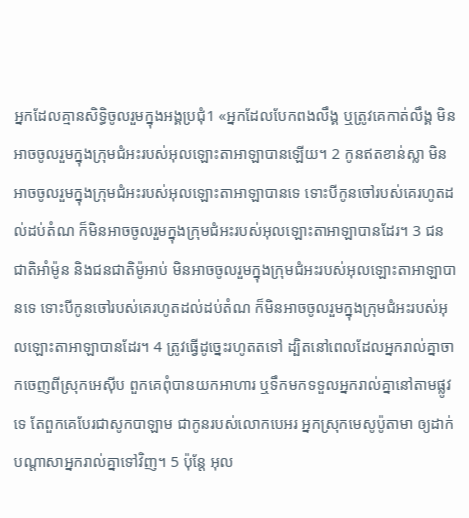អ្នកដែលគ្មានសិទ្ធិចូលរួមក្នុងអង្គប្រជុំ1 «អ្នកដែលបែកពងលឹង្គ ឬត្រូវគេកាត់លឹង្គ មិនអាចចូលរួមក្នុងក្រុមជំអះរបស់អុលឡោះតាអាឡាបានឡើយ។ 2 កូនឥតខាន់ស្លា មិនអាចចូលរួមក្នុងក្រុមជំអះរបស់អុលឡោះតាអាឡាបានទេ ទោះបីកូនចៅរបស់គេរហូតដល់ដប់តំណ ក៏មិនអាចចូលរួមក្នុងក្រុមជំអះរបស់អុលឡោះតាអាឡាបានដែរ។ 3 ជនជាតិអាំម៉ូន និងជនជាតិម៉ូអាប់ មិនអាចចូលរួមក្នុងក្រុមជំអះរបស់អុលឡោះតាអាឡាបានទេ ទោះបីកូនចៅរបស់គេរហូតដល់ដប់តំណ ក៏មិនអាចចូលរួមក្នុងក្រុមជំអះរបស់អុលឡោះតាអាឡាបានដែរ។ 4 ត្រូវធ្វើដូច្នេះរហូតតទៅ ដ្បិតនៅពេលដែលអ្នករាល់គ្នាចាកចេញពីស្រុកអេស៊ីប ពួកគេពុំបានយកអាហារ ឬទឹកមកទទួលអ្នករាល់គ្នានៅតាមផ្លូវទេ តែពួកគេបែរជាសូកបាឡាម ជាកូនរបស់លោកបេអរ អ្នកស្រុកមេសូប៉ូតាមា ឲ្យដាក់បណ្តាសាអ្នករាល់គ្នាទៅវិញ។ 5 ប៉ុន្តែ អុល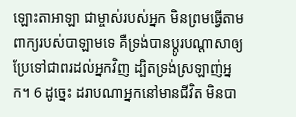ឡោះតាអាឡា ជាម្ចាស់របស់អ្នក មិនព្រមធ្វើតាមពាក្យរបស់បាឡាមទេ គឺទ្រង់បានប្តូរបណ្តាសាឲ្យប្រែទៅជាពរដល់អ្នកវិញ ដ្បិតទ្រង់ស្រឡាញ់អ្នក។ 6 ដូច្នេះ ដរាបណាអ្នកនៅមានជីវិត មិនបា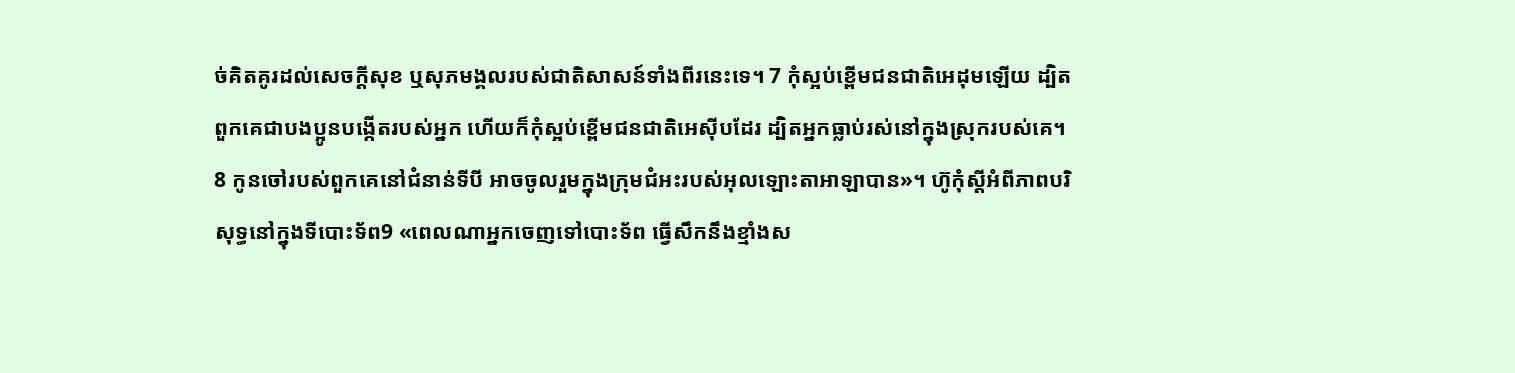ច់គិតគូរដល់សេចក្តីសុខ ឬសុភមង្គលរបស់ជាតិសាសន៍ទាំងពីរនេះទេ។ 7 កុំស្អប់ខ្ពើមជនជាតិអេដុមឡើយ ដ្បិតពួកគេជាបងប្អូនបង្កើតរបស់អ្នក ហើយក៏កុំស្អប់ខ្ពើមជនជាតិអេស៊ីបដែរ ដ្បិតអ្នកធ្លាប់រស់នៅក្នុងស្រុករបស់គេ។ 8 កូនចៅរបស់ពួកគេនៅជំនាន់ទីបី អាចចូលរួមក្នុងក្រុមជំអះរបស់អុលឡោះតាអាឡាបាន»។ ហ៊ូកុំស្តីអំពីភាពបរិសុទ្ធនៅក្នុងទីបោះទ័ព9 «ពេលណាអ្នកចេញទៅបោះទ័ព ធ្វើសឹកនឹងខ្មាំងស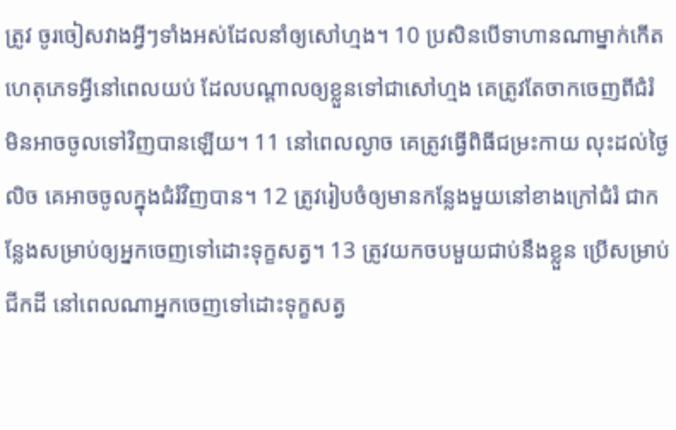ត្រូវ ចូរចៀសវាងអ្វីៗទាំងអស់ដែលនាំឲ្យសៅហ្មង។ 10 ប្រសិនបើទាហានណាម្នាក់កើតហេតុភេទអ្វីនៅពេលយប់ ដែលបណ្តាលឲ្យខ្លួនទៅជាសៅហ្មង គេត្រូវតែចាកចេញពីជំរំ មិនអាចចូលទៅវិញបានឡើយ។ 11 នៅពេលល្ងាច គេត្រូវធ្វើពិធីជម្រះកាយ លុះដល់ថ្ងៃលិច គេអាចចូលក្នុងជំរំវិញបាន។ 12 ត្រូវរៀបចំឲ្យមានកន្លែងមួយនៅខាងក្រៅជំរំ ជាកន្លែងសម្រាប់ឲ្យអ្នកចេញទៅដោះទុក្ខសត្វ។ 13 ត្រូវយកចបមួយជាប់នឹងខ្លួន ប្រើសម្រាប់ជីកដី នៅពេលណាអ្នកចេញទៅដោះទុក្ខសត្វ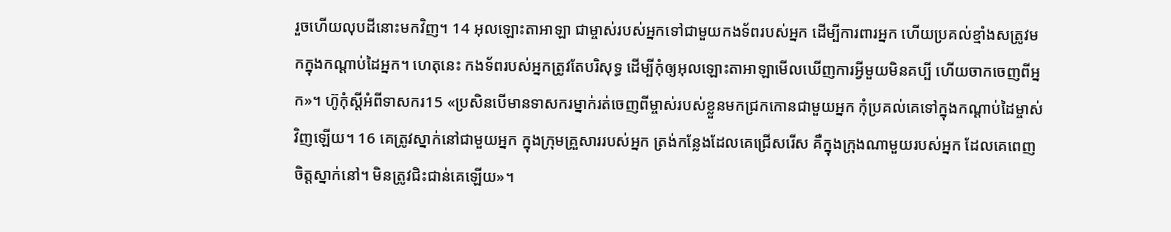រួចហើយលុបដីនោះមកវិញ។ 14 អុលឡោះតាអាឡា ជាម្ចាស់របស់អ្នកទៅជាមួយកងទ័ពរបស់អ្នក ដើម្បីការពារអ្នក ហើយប្រគល់ខ្មាំងសត្រូវមកក្នុងកណ្តាប់ដៃអ្នក។ ហេតុនេះ កងទ័ពរបស់អ្នកត្រូវតែបរិសុទ្ធ ដើម្បីកុំឲ្យអុលឡោះតាអាឡាមើលឃើញការអ្វីមួយមិនគប្បី ហើយចាកចេញពីអ្នក»។ ហ៊ូកុំស្តីអំពីទាសករ15 «ប្រសិនបើមានទាសករម្នាក់រត់ចេញពីម្ចាស់របស់ខ្លួនមកជ្រកកោនជាមួយអ្នក កុំប្រគល់គេទៅក្នុងកណ្តាប់ដៃម្ចាស់វិញឡើយ។ 16 គេត្រូវស្នាក់នៅជាមួយអ្នក ក្នុងក្រុមគ្រួសាររបស់អ្នក ត្រង់កន្លែងដែលគេជ្រើសរើស គឺក្នុងក្រុងណាមួយរបស់អ្នក ដែលគេពេញចិត្តស្នាក់នៅ។ មិនត្រូវជិះជាន់គេឡើយ»។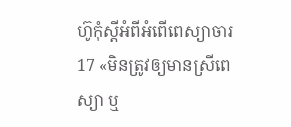ហ៊ូកុំស្តីអំពីអំពើពេស្យាចារ17 «មិនត្រូវឲ្យមានស្រីពេស្យា ឬ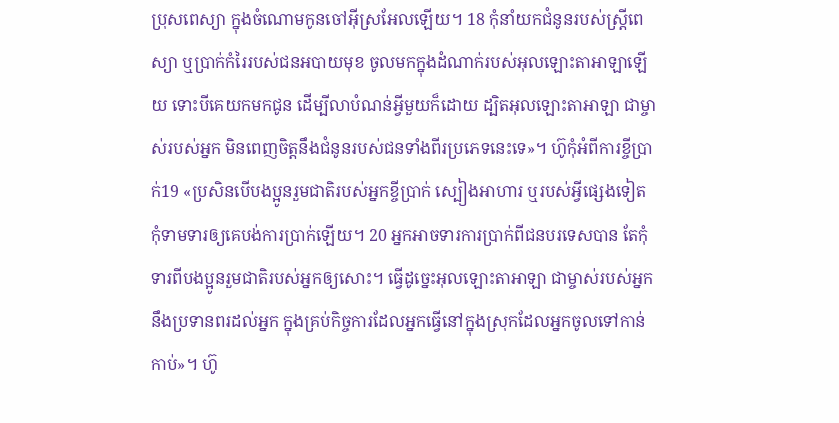ប្រុសពេស្យា ក្នុងចំណោមកូនចៅអ៊ីស្រអែលឡើយ។ 18 កុំនាំយកជំនូនរបស់ស្ត្រីពេស្យា ឬប្រាក់កំរៃរបស់ជនអបាយមុខ ចូលមកក្នុងដំណាក់របស់អុលឡោះតាអាឡាឡើយ ទោះបីគេយកមកជូន ដើម្បីលាបំណន់អ្វីមួយក៏ដោយ ដ្បិតអុលឡោះតាអាឡា ជាម្ចាស់របស់អ្នក មិនពេញចិត្តនឹងជំនូនរបស់ជនទាំងពីរប្រភេទនេះទេ»។ ហ៊ូកុំអំពីការខ្ចីប្រាក់19 «ប្រសិនបើបងប្អូនរួមជាតិរបស់អ្នកខ្ចីប្រាក់ ស្បៀងអាហារ ឬរបស់អ្វីផ្សេងទៀត កុំទាមទារឲ្យគេបង់ការប្រាក់ឡើយ។ 20 អ្នកអាចទារការប្រាក់ពីជនបរទេសបាន តែកុំទារពីបងប្អូនរួមជាតិរបស់អ្នកឲ្យសោះ។ ធ្វើដូច្នេះអុលឡោះតាអាឡា ជាម្ចាស់របស់អ្នកនឹងប្រទានពរដល់អ្នក ក្នុងគ្រប់កិច្ចការដែលអ្នកធ្វើនៅក្នុងស្រុកដែលអ្នកចូលទៅកាន់កាប់»។ ហ៊ូ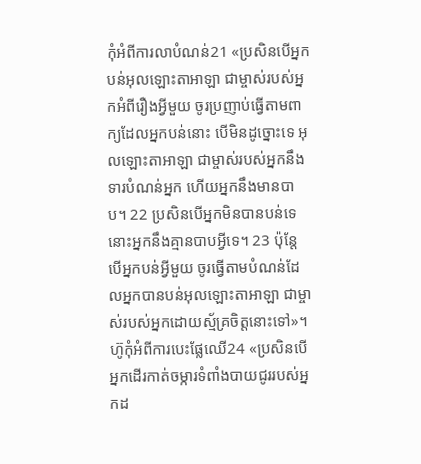កុំអំពីការលាបំណន់21 «ប្រសិនបើអ្នកបន់អុលឡោះតាអាឡា ជាម្ចាស់របស់អ្នកអំពីរឿងអ្វីមួយ ចូរប្រញាប់ធ្វើតាមពាក្យដែលអ្នកបន់នោះ បើមិនដូច្នោះទេ អុលឡោះតាអាឡា ជាម្ចាស់របស់អ្នកនឹងទារបំណន់អ្នក ហើយអ្នកនឹងមានបាប។ 22 ប្រសិនបើអ្នកមិនបានបន់ទេ នោះអ្នកនឹងគ្មានបាបអ្វីទេ។ 23 ប៉ុន្តែ បើអ្នកបន់អ្វីមួយ ចូរធ្វើតាមបំណន់ដែលអ្នកបានបន់អុលឡោះតាអាឡា ជាម្ចាស់របស់អ្នកដោយស្ម័គ្រចិត្តនោះទៅ»។ ហ៊ូកុំអំពីការបេះផ្លែឈើ24 «ប្រសិនបើអ្នកដើរកាត់ចម្ការទំពាំងបាយជូររបស់អ្នកដ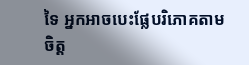ទៃ អ្នកអាចបេះផ្លែបរិភោគតាមចិត្ត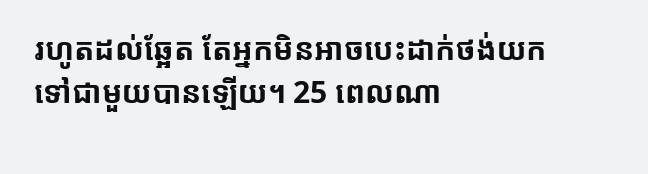រហូតដល់ឆ្អែត តែអ្នកមិនអាចបេះដាក់ថង់យកទៅជាមួយបានឡើយ។ 25 ពេលណា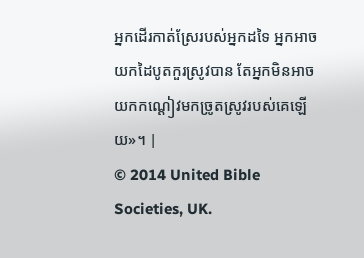អ្នកដើរកាត់ស្រែរបស់អ្នកដទៃ អ្នកអាចយកដៃបូតកួរស្រូវបាន តែអ្នកមិនអាចយកកណ្តៀវមកច្រូតស្រូវរបស់គេឡើយ»។ |
© 2014 United Bible Societies, UK.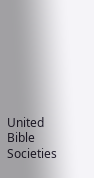United Bible Societies